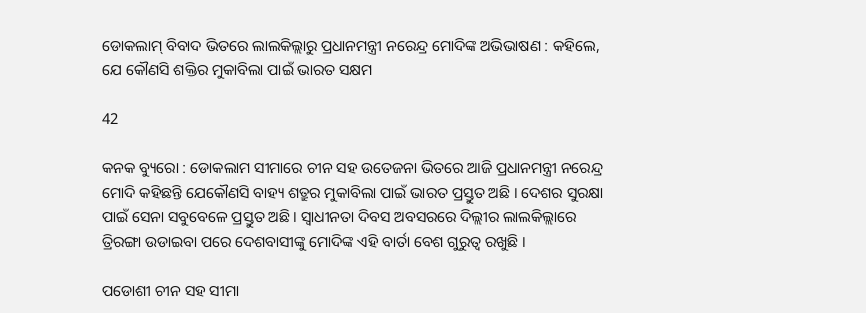ଡୋକଲାମ୍ ବିବାଦ ଭିତରେ ଲାଲକିଲ୍ଲାରୁ ପ୍ରଧାନମନ୍ତ୍ରୀ ନରେନ୍ଦ୍ର ମୋଦିଙ୍କ ଅଭିଭାଷଣ : କହିଲେ, ଯେ କୌଣସି ଶକ୍ତିର ମୁକାବିଲା ପାଇଁ ଭାରତ ସକ୍ଷମ

42

କନକ ବ୍ୟୁରୋ : ଡୋକଲାମ ସୀମାରେ ଚୀନ ସହ ଉତେଜନା ଭିତରେ ଆଜି ପ୍ରଧାନମନ୍ତ୍ରୀ ନରେନ୍ଦ୍ର ମୋଦି କହିଛନ୍ତି ଯେକୌଣସି ବାହ୍ୟ ଶତ୍ରୁର ମୁକାବିଲା ପାଇଁ ଭାରତ ପ୍ରସ୍ତୁତ ଅଛି । ଦେଶର ସୁରକ୍ଷା ପାଇଁ ସେନା ସବୁବେଳେ ପ୍ରସ୍ତୁତ ଅଛି । ସ୍ୱାଧୀନତା ଦିବସ ଅବସରରେ ଦିଲ୍ଲୀର ଲାଲକିଲ୍ଲାରେ ତ୍ରିରଙ୍ଗା ଉଡାଇବା ପରେ ଦେଶବାସୀଙ୍କୁ ମୋଦିଙ୍କ ଏହି ବାର୍ତା ବେଶ ଗୁରୁତ୍ୱ ରଖୁଛି ।

ପଡୋଶୀ ଚୀନ ସହ ସୀମା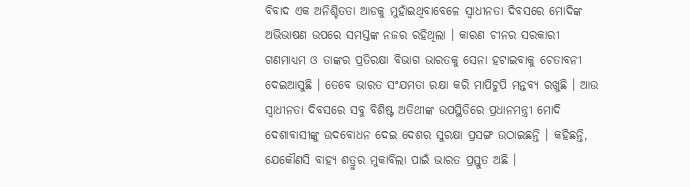ବିବାଦ ଏକ ଅନିଶ୍ଚିତତା ଆଡକୁ ମୁହାଁଇଥିବାବେଳେ ସ୍ୱାଧୀନତା ଦିବସରେ ମୋଦିଙ୍କ ଅଭିଭାଷଣ ଉପରେ ସମସ୍ତଙ୍କ ନଜର ରହିଥିଲା । କାରଣ ଚୀନର ସରକାରୀ ଗଣମାଧ୍ୟମ ଓ ତାଙ୍କର ପ୍ରତିରକ୍ଷା ବିଭାଗ ଭାରତକୁ ସେନା ହଟାଇବାକୁ ଚେତାବନୀ ଦେଇଆସୁଛି । ତେବେ ଭାରତ ସଂଯମତା ରକ୍ଷା କରି ମାପିଚୁପି ମନ୍ତବ୍ୟ ରଖୁଛି । ଆଉ ସ୍ୱାଧୀନତା ଦିବସରେ ସବୁ ବିଶିଷ୍ଟ ଅତିଥୀଙ୍କ ଉପସ୍ଥିତିରେ ପ୍ରଧାନମନ୍ତ୍ରୀ ମୋଦି ଦେଶାବାସୀଙ୍କୁ ଉଦବୋଧନ ଦେଇ ଦେଶର ସୁରକ୍ଷା ପ୍ରସଙ୍ଗ ଉଠାଇଛନ୍ତି । କହିଛନ୍ତି, ଯେକୌଣସି ବାହ୍ୟ ଶତ୍ରୁର ମୁକାବିଲା ପାଇଁ ଭାରତ ପ୍ରସ୍ତୁତ ଅଛି ।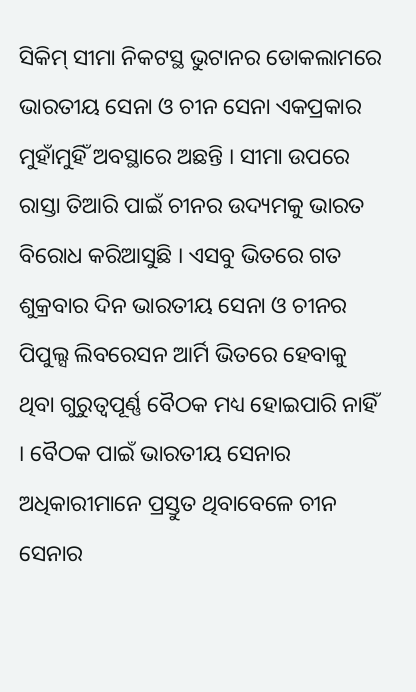ସିକିମ୍ ସୀମା ନିକଟସ୍ଥ ଭୁଟାନର ଡୋକଲାମରେ ଭାରତୀୟ ସେନା ଓ ଚୀନ ସେନା ଏକପ୍ରକାର ମୁହାଁମୁହିଁ ଅବସ୍ଥାରେ ଅଛନ୍ତି । ସୀମା ଉପରେ ରାସ୍ତା ତିଆରି ପାଇଁ ଚୀନର ଉଦ୍ୟମକୁ ଭାରତ ବିରୋଧ କରିଆସୁଛି । ଏସବୁ ଭିତରେ ଗତ ଶୁକ୍ରବାର ଦିନ ଭାରତୀୟ ସେନା ଓ ଚୀନର ପିପୁଲ୍ସ ଲିବରେସନ ଆର୍ମି ଭିତରେ ହେବାକୁ ଥିବା ଗୁରୁତ୍ୱପୂର୍ଣ୍ଣ ବୈଠକ ମଧ୍ୟ ହୋଇପାରି ନାହିଁ । ବୈଠକ ପାଇଁ ଭାରତୀୟ ସେନାର ଅଧିକାରୀମାନେ ପ୍ରସ୍ତୁତ ଥିବାବେଳେ ଚୀନ ସେନାର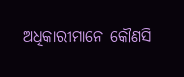ଅଧିକାରୀମାନେ କୌଣସି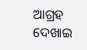ଆଗ୍ରହ ଦେଖାଇ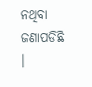ନଥିବା ଜଣାପଡିଛି ।